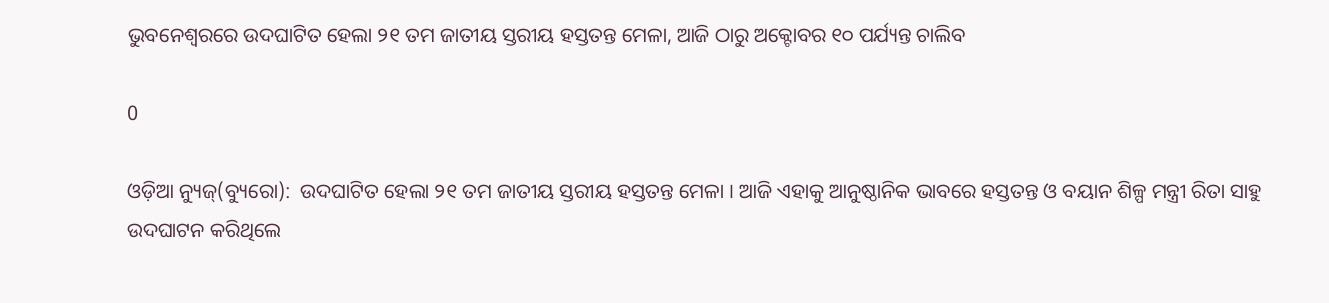ଭୁବନେଶ୍ବରରେ ଉଦଘାଟିତ ହେଲା ୨୧ ତମ ଜାତୀୟ ସ୍ତରୀୟ ହସ୍ତତନ୍ତ ମେଳା, ଆଜି ଠାରୁ ଅକ୍ଟୋବର ୧୦ ପର୍ଯ୍ୟନ୍ତ ଚାଲିବ

0

ଓଡ଼ିଆ ନ୍ୟୁଜ୍(ବ୍ୟୁରୋ):  ଉଦଘାଟିତ ହେଲା ୨୧ ତମ ଜାତୀୟ ସ୍ତରୀୟ ହସ୍ତତନ୍ତ ମେଳା । ଆଜି ଏହାକୁ ଆନୁଷ୍ଠାନିକ ଭାବରେ ହସ୍ତତନ୍ତ ଓ ବୟାନ ଶିଳ୍ପ ମନ୍ତ୍ରୀ ରିତା ସାହୁ ଉଦଘାଟନ କରିଥିଲେ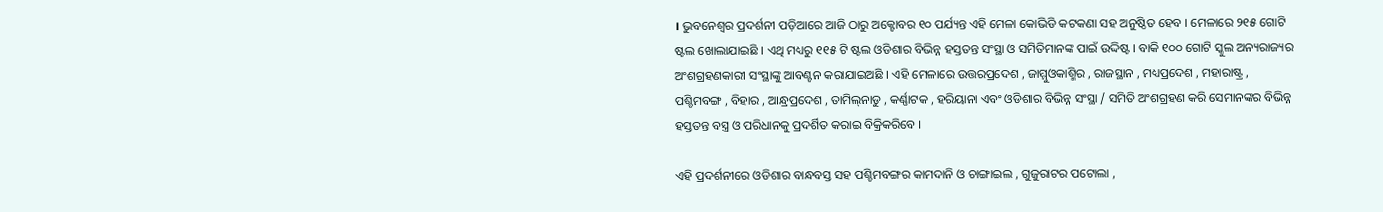। ଭୁବନେଶ୍ବର ପ୍ରଦର୍ଶନୀ ପଡ଼ିଆରେ ଆଜି ଠାରୁ ଅକ୍ଟୋବର ୧୦ ପର୍ଯ୍ୟନ୍ତ ଏହି ମେଳା କୋଭିଡି କଟକଣା ସହ ଅନୁଷ୍ଠିତ ହେବ । ମେଳାରେ ୨୧୫ ଗୋଟି ଷ୍ଟଲ ଖୋଲାଯାଇଛି । ଏଥି ମଧ୍ୟରୁ ୧୧୫ ଟି ଷ୍ଟଲ ଓଡିଶାର ବିଭିନ୍ନ ହସ୍ତତନ୍ତ ସଂସ୍ଥା ଓ ସମିତିମାନଙ୍କ ପାଇଁ ଉଦ୍ଦିଷ୍ଟ । ବାକି ୧୦୦ ଗୋଟି ସ୍କୁଲ ଅନ୍ୟରାଜ୍ୟର ଅଂଶଗ୍ରହଣକାରୀ ସଂସ୍ଥାଙ୍କୁ ଆବଣ୍ଟନ କରାଯାଇଅଛି । ଏହି ମେଳାରେ ଉତ୍ତରପ୍ରଦେଶ , ଜାମ୍ମୁଓକାଶ୍ମିର , ରାଜସ୍ଥାନ , ମଧ୍ୟପ୍ରଦେଶ , ମହାରାଷ୍ଟ୍ର , ପଶ୍ଚିମବଙ୍ଗ , ବିହାର , ଆନ୍ଧ୍ରପ୍ରଦେଶ , ତାମିଲ୍‌ନାଡୁ , କର୍ଣ୍ଣାଟକ , ହରିୟାନା ଏବଂ ଓଡିଶାର ବିଭିନ୍ନ ସଂସ୍ଥା / ସମିତି ଅଂଶଗ୍ରହଣ କରି ସେମାନଙ୍କର ବିଭିନ୍ନ ହସ୍ତତନ୍ତ ବସ୍ତ୍ର ଓ ପରିଧାନକୁ ପ୍ରଦର୍ଶିତ କରାଇ ବିକ୍ରିକରିବେ ।

ଏହି ପ୍ରଦର୍ଶନୀରେ ଓଡିଶାର ବାନ୍ଧବସ୍ତ ସହ ପଶ୍ଚିମବଙ୍ଗର କାମଦାନି ଓ ଚାଙ୍ଗାଇଲ , ଗୁଜୁରାଟର ପଟୋଲା ,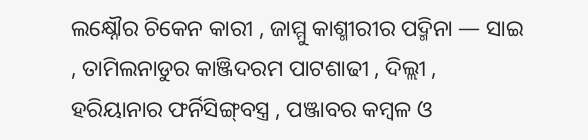ଲକ୍ଷ୍ନୌର ଚିକେନ କାରୀ , ଜାମ୍ମୁ କାଶ୍ମୀରୀର ପଦ୍ମିନା — ସାଇ , ତାମିଲନାଡୁର କାଞ୍ଜିଦରମ ପାଟଶାଢୀ , ଦିଲ୍ଲୀ , ହରିୟାନାର ଫର୍ନିସିଙ୍ଗ୍‌ବସ୍ତ୍ର , ପଞ୍ଜାବର କମ୍ବଳ ଓ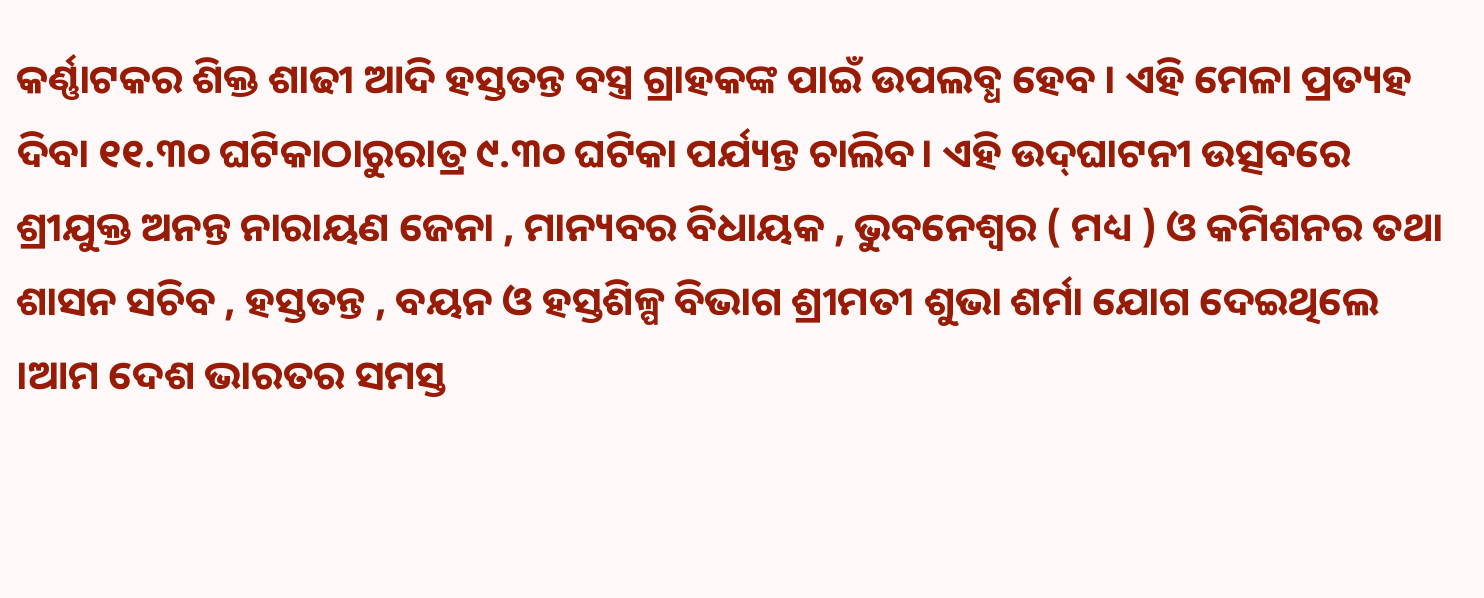କର୍ଣ୍ଣାଟକର ଶିକ୍ତ ଶାଢୀ ଆଦି ହସ୍ତତନ୍ତ ବସ୍ତ୍ର ଗ୍ରାହକଙ୍କ ପାଇଁ ଉପଲବ୍ଧ ହେବ । ଏହି ମେଳା ପ୍ରତ୍ୟହ ଦିବା ୧୧.୩୦ ଘଟିକାଠାରୁରାତ୍ର ୯.୩୦ ଘଟିକା ପର୍ଯ୍ୟନ୍ତ ଚାଲିବ। ଏହି ଉଦ୍‌ଘାଟନୀ ଉତ୍ସବରେ ଶ୍ରୀଯୁକ୍ତ ଅନନ୍ତ ନାରାୟଣ ଜେନା , ମାନ୍ୟବର ବିଧାୟକ , ଭୁବନେଶ୍ୱର ( ମଧ୍ୟ ) ଓ କମିଶନର ତଥା ଶାସନ ସଚିବ , ହସ୍ତତନ୍ତ , ବୟନ ଓ ହସ୍ତଶିଳ୍ପ ବିଭାଗ ଶ୍ରୀମତୀ ଶୁଭା ଶର୍ମା ଯୋଗ ଦେଇଥିଲେ ।ଆମ ଦେଶ ଭାରତର ସମସ୍ତ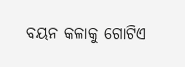ବୟନ କଳାକୁ ଗୋଟିଏ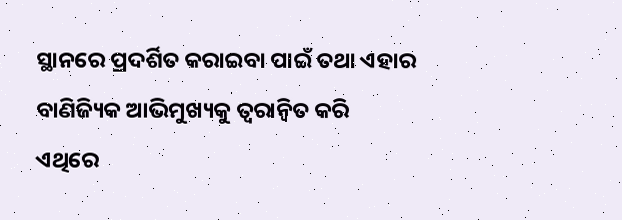ସ୍ଥାନରେ ପ୍ରଦର୍ଶିତ କରାଇବା ପାଇଁ ତଥା ଏହାର ବାଣିଜ୍ୟିକ ଆଭିମୁଖ୍ୟକୁ ତ୍ୱରାନ୍ବିତ କରି ଏଥିରେ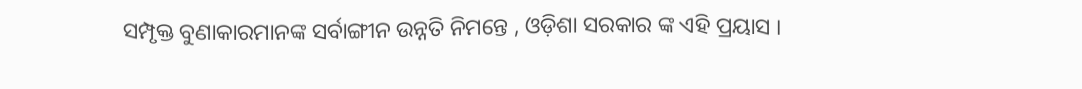ସମ୍ପୃକ୍ତ ବୁଣାକାରମାନଙ୍କ ସର୍ବାଙ୍ଗୀନ ଉନ୍ନତି ନିମନ୍ତେ , ଓଡ଼ିଶା ସରକାର ଙ୍କ ଏହି ପ୍ରୟାସ ।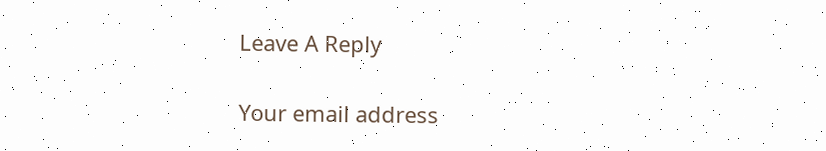Leave A Reply

Your email address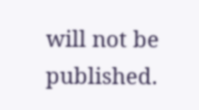will not be published.